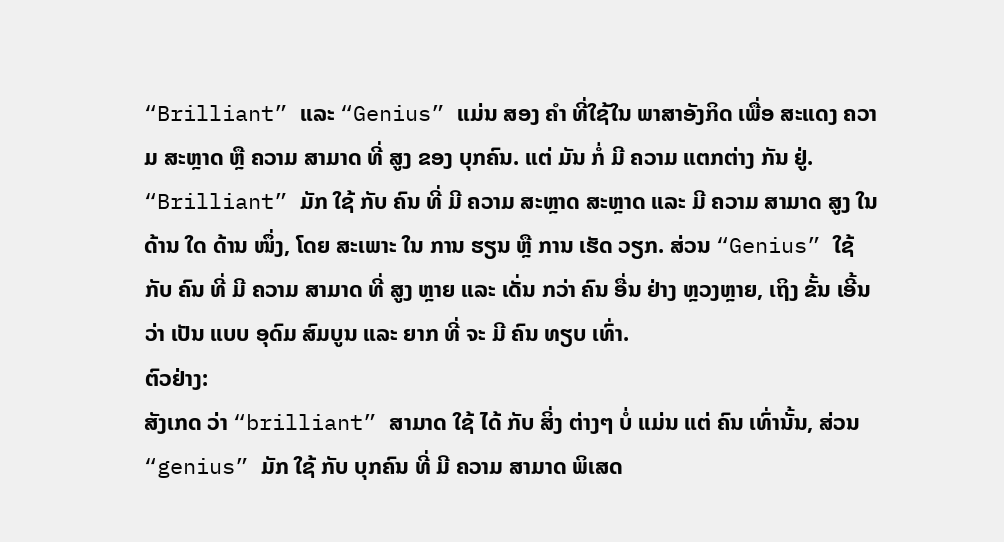“Brilliant” ແລະ “Genius” ແມ່ນ ສອງ ຄຳ ທີ່ໃຊ້ໃນ ພາສາອັງກິດ ເພື່ອ ສະແດງ ຄວາມ ສະຫຼາດ ຫຼື ຄວາມ ສາມາດ ທີ່ ສູງ ຂອງ ບຸກຄົນ. ແຕ່ ມັນ ກໍ່ ມີ ຄວາມ ແຕກຕ່າງ ກັນ ຢູ່. “Brilliant” ມັກ ໃຊ້ ກັບ ຄົນ ທີ່ ມີ ຄວາມ ສະຫຼາດ ສະຫຼາດ ແລະ ມີ ຄວາມ ສາມາດ ສູງ ໃນ ດ້ານ ໃດ ດ້ານ ໜຶ່ງ, ໂດຍ ສະເພາະ ໃນ ການ ຮຽນ ຫຼື ການ ເຮັດ ວຽກ. ສ່ວນ “Genius” ໃຊ້ ກັບ ຄົນ ທີ່ ມີ ຄວາມ ສາມາດ ທີ່ ສູງ ຫຼາຍ ແລະ ເດັ່ນ ກວ່າ ຄົນ ອື່ນ ຢ່າງ ຫຼວງຫຼາຍ, ເຖິງ ຂັ້ນ ເອີ້ນ ວ່າ ເປັນ ແບບ ອຸດົມ ສົມບູນ ແລະ ຍາກ ທີ່ ຈະ ມີ ຄົນ ທຽບ ເທົ່າ.
ຕົວຢ່າງ:
ສັງເກດ ວ່າ “brilliant” ສາມາດ ໃຊ້ ໄດ້ ກັບ ສິ່ງ ຕ່າງໆ ບໍ່ ແມ່ນ ແຕ່ ຄົນ ເທົ່ານັ້ນ, ສ່ວນ “genius” ມັກ ໃຊ້ ກັບ ບຸກຄົນ ທີ່ ມີ ຄວາມ ສາມາດ ພິເສດ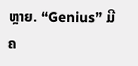ຫຼາຍ. “Genius” ມີ ຄ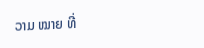ວາມ ໝາຍ ທີ່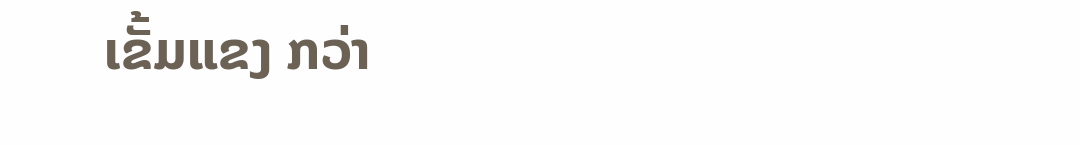ເຂັ້ມແຂງ ກວ່າ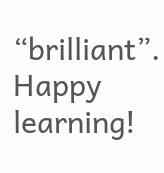“brilliant”.
Happy learning!